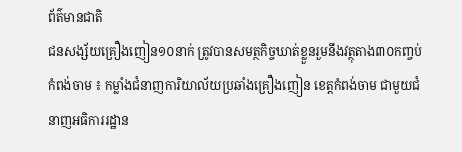ព័ត៌មានជាតិ
ជនសង្ស័យគ្រឿងញៀន១០នាក់ ត្រូវបានសមត្ថកិច្ចឃាត់ខ្លួនរួមនឹងវត្ថុតាង៣០កញ្ចប់
កំពង់ចាម ៖ កម្លាំងជំនាញការិយាល័យប្រឆាំងគ្រឿងញៀន ខេត្តកំពង់ចាម ជាមួយជំនាញអធិការរដ្ឋាន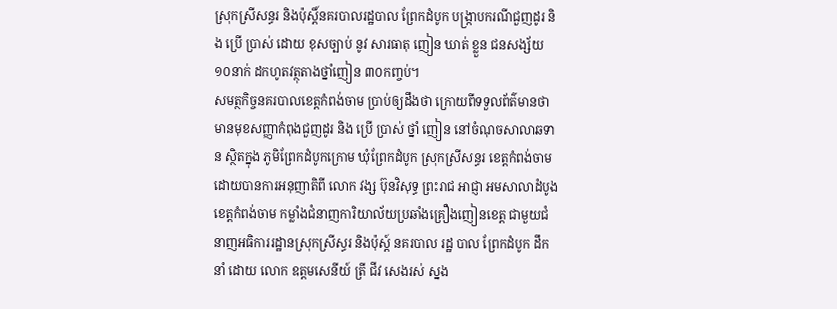ស្រុកស្រីសន្ធរ និងប៉ុស្តិ៍នគរបាលរដ្ឋបាល ព្រែកដំបូក បង្ក្រាបករណីជួញដូរ និង ប្រើ ប្រាស់ ដោយ ខុសច្បាប់ នូវ សារធាតុ ញៀន ឃាត់ ខ្លួន ជនសង្ស័យ ១០នាក់ ដកហូតវត្ថុតាងថ្នាំញៀន ៣០កញ្ចប់។
សមត្ថកិច្ចនគរបាលខេត្តកំពង់ចាម ប្រាប់ឲ្យដឹងថា ក្រោយពីទទួលព័ត៌មានថា មានមុខសញ្ញាកំពុងជួញដូរ និង ប្រើ ប្រាស់ ថ្នាំ ញៀន នៅចំណុចសាលាឆទាន ស្ថិតក្នុង ភូមិព្រែកដំបូកក្រោម ឃុំព្រែកដំបូក ស្រុកស្រីសន្ធរ ខេត្តកំពង់ចាម ដោយបានការអនុញាតិពី លោក វង្ស ប៊ុនវិសុទ្ធ ព្រះរាជ អាជ្ញា អមសាលាដំបូងខេត្តកំពង់ចាម កម្លាំងជំនាញការិយាល័យប្រឆាំងគ្រឿងញៀនខេត្ត ជាមួយជំនាញអធិការរដ្ឋានស្រុកស្រីស្ធរ និងប៉ុស្ត៍ នគរបាល រដ្ឋ បាល ព្រែកដំបូក ដឹក នាំ ដោយ លោក ឧត្ដមសេនីយ៍ ត្រី ជីវ សេងរស់ ស្នង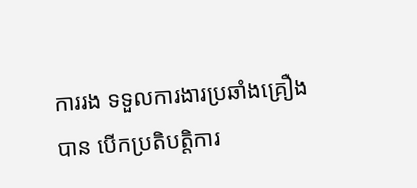ការរង ទទួលការងារប្រឆាំងគ្រឿង បាន បើកប្រតិបត្តិការ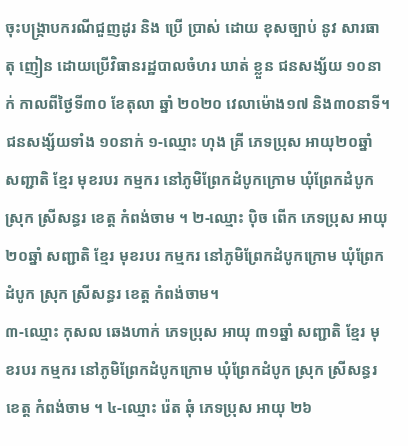ចុះបង្ក្រាបករណីជួញដូរ និង ប្រើ ប្រាស់ ដោយ ខុសច្បាប់ នូវ សារធាតុ ញៀន ដោយប្រេីវិធានរដ្ឋបាលចំហរ ឃាត់ ខ្លួន ជនសង្ស័យ ១០នាក់ កាលពីថ្ងៃទី៣០ ខែតុលា ឆ្នាំ ២០២០ វេលាម៉ោង១៧ និង៣០នាទី។
ជនសង្ស័យទាំង ១០នាក់ ១-ឈ្មោះ ហុង គ្រី ភេទប្រុស អាយុ២០ឆ្នាំ សញ្ជាតិ ខ្មែរ មុខរបរ កម្មករ នៅភូមិព្រែកដំបូកក្រោម ឃុំព្រែកដំបូក ស្រុក ស្រីសន្ធរ ខេត្ត កំពង់ចាម ។ ២-ឈ្មោះ ប៉ិច ពើក ភេទប្រុស អាយុ ២០ឆ្នាំ សញ្ជាតិ ខ្មែរ មុខរបរ កម្មករ នៅភូមិព្រែកដំបូកក្រោម ឃុំព្រែកដំបូក ស្រុក ស្រីសន្ធរ ខេត្ត កំពង់ចាម។
៣-ឈ្មោះ កុសល ឆេងហាក់ ភេទប្រុស អាយុ ៣១ឆ្នាំ សញ្ជាតិ ខ្មែរ មុខរបរ កម្មករ នៅភូមិព្រែកដំបូកក្រោម ឃុំព្រែកដំបូក ស្រុក ស្រីសន្ធរ ខេត្ត កំពង់ចាម ។ ៤-ឈ្មោះ រ៉េត ឆុំ ភេទប្រុស អាយុ ២៦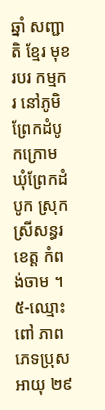ឆ្នាំ សញ្ជាតិ ខ្មែរ មុខរបរ កម្មករ នៅភូមិព្រែកដំបូកក្រោម ឃុំព្រែកដំបូក ស្រុក ស្រីសន្ធរ ខេត្ត កំពង់ចាម ។ ៥-ឈ្មោះ ពៅ ភាព ភេទប្រុស អាយុ ២៩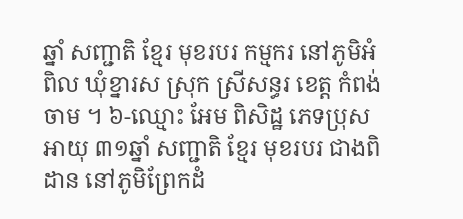ឆ្នាំ សញ្ជាតិ ខ្មែរ មុខរបរ កម្មករ នៅភូមិអំពិល ឃុំខ្នារស ស្រុក ស្រីសន្ធរ ខេត្ត កំពង់ចាម ។ ៦-ឈ្មោះ អែម ពិសិដ្ឋ ភេទប្រុស អាយុ ៣១ឆ្នាំ សញ្ជាតិ ខ្មែរ មុខរបរ ជាងពិដាន នៅភូមិព្រែកដំ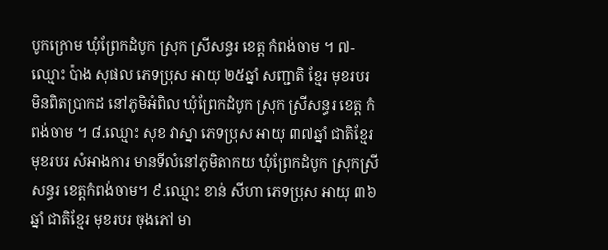បូកក្រោម ឃុំព្រែកដំបូក ស្រុក ស្រីសន្ធរ ខេត្ត កំពង់ចាម ។ ៧-ឈ្មោះ ប៉ាង សុផល ភេទប្រុស អាយុ ២៥ឆ្នាំ សញ្ជាតិ ខ្មែរ មុខរបរ មិនពិតប្រាកដ នៅភូមិអំពិល ឃុំព្រែកដំបូក ស្រុក ស្រីសន្ធរ ខេត្ត កំពង់ចាម ។ ៨.ឈ្មោះ សុខ វាស្នា ភេទប្រុស អាយុ ៣៧ឆ្នាំ ជាតិខ្មែរ មុខរបរ សំអាងការ មានទីលំនៅភូមិតាកយ ឃុំព្រែកដំបូក ស្រុកស្រីសន្ធរ ខេត្តកំពង់ចាម។ ៩.ឈ្មោះ ខាន់ សីហា ភេទប្រុស អាយុ ៣៦ឆ្នាំ ជាតិខ្មែរ មុខរបរ ចុងភៅ មា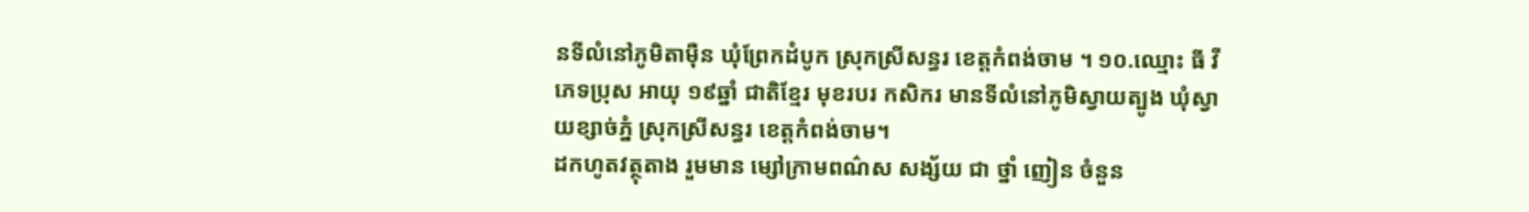នទីលំនៅភូមិតាម៉ឺន ឃុំព្រែកដំបូក ស្រុកស្រីសន្ធរ ខេត្តកំពង់ចាម ។ ១០.ឈ្មោះ ធី វី ភេទប្រុស អាយុ ១៩ឆ្នាំ ជាតិខ្មែរ មុខរបរ កសិករ មានទីលំនៅភូមិស្វាយត្បូង ឃុំស្វាយខ្សាច់ភ្នំ ស្រុកស្រីសន្ធរ ខេត្តកំពង់ចាម។
ដកហូតវត្ថុតាង រួមមាន ម្សៅក្រាមពណ៌ស សង្ស័យ ជា ថ្នាំ ញៀន ចំនួន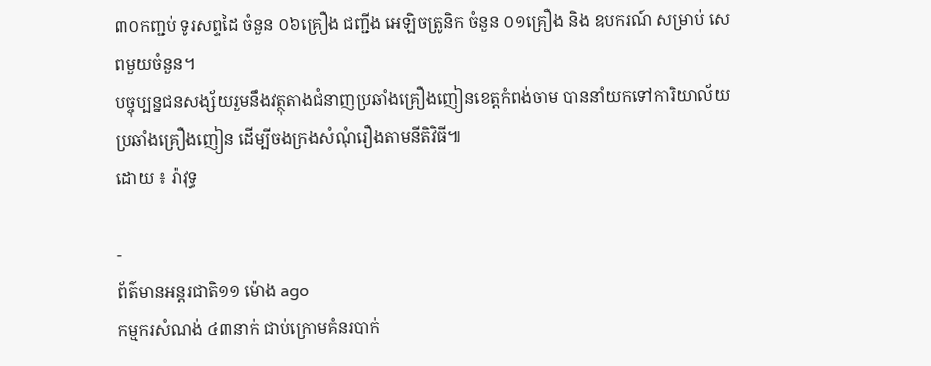៣០កញ្ជប់ ទូរសព្ទដៃ ចំនួន ០៦គ្រឿង ជញ្ជីង អេឡិចត្រូនិក ចំនួន ០១គ្រឿង និង ឧបករណ៍ សម្រាប់ សេពមួយចំនួន។
បច្ចុប្បន្នជនសង្ស័យរួមនឹងវត្ថុតាងជំនាញប្រឆាំងគ្រឿងញៀនខេត្តកំពង់ចាម បាននាំយកទៅការិយាល័យប្រឆាំងគ្រឿងញៀន ដើម្បីចងក្រងសំណុំរឿងតាមនីតិវិធី៕
ដោយ ៖ រ៉ាវុទ្ធ

-
ព័ត៌មានអន្ដរជាតិ១១ ម៉ោង ago
កម្មករសំណង់ ៤៣នាក់ ជាប់ក្រោមគំនរបាក់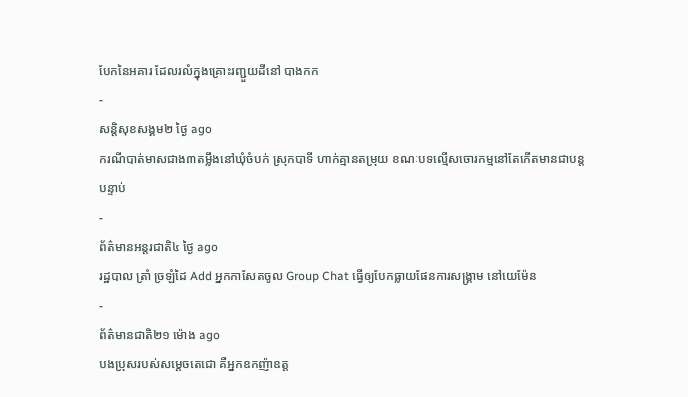បែកនៃអគារ ដែលរលំក្នុងគ្រោះរញ្ជួយដីនៅ បាងកក
-
សន្តិសុខសង្គម២ ថ្ងៃ ago
ករណីបាត់មាសជាង៣តម្លឹងនៅឃុំចំបក់ ស្រុកបាទី ហាក់គ្មានតម្រុយ ខណៈបទល្មើសចោរកម្មនៅតែកើតមានជាបន្តបន្ទាប់
-
ព័ត៌មានអន្ដរជាតិ៤ ថ្ងៃ ago
រដ្ឋបាល ត្រាំ ច្រឡំដៃ Add អ្នកកាសែតចូល Group Chat ធ្វើឲ្យបែកធ្លាយផែនការសង្គ្រាម នៅយេម៉ែន
-
ព័ត៌មានជាតិ២១ ម៉ោង ago
បងប្រុសរបស់សម្ដេចតេជោ គឺអ្នកឧកញ៉ាឧត្ត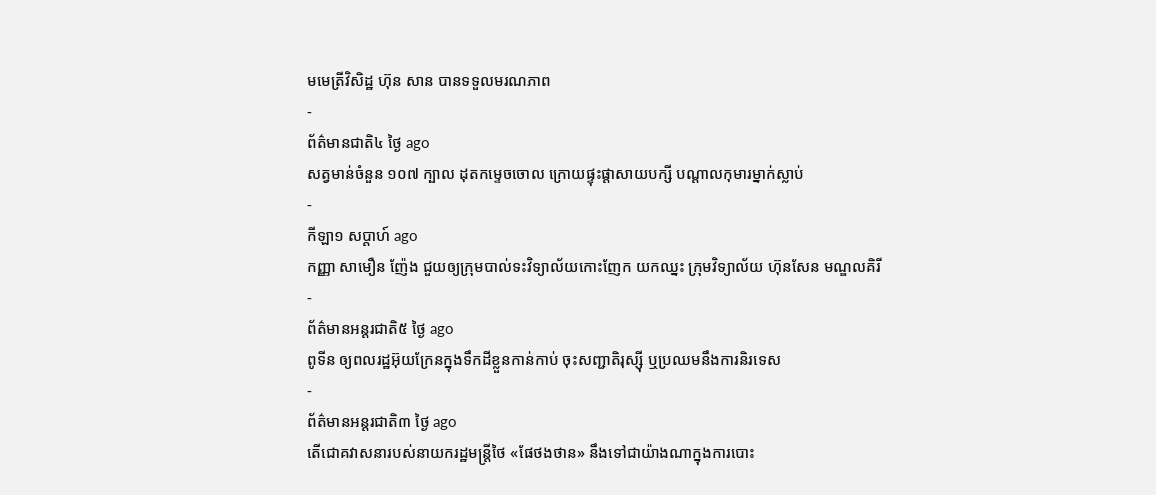មមេត្រីវិសិដ្ឋ ហ៊ុន សាន បានទទួលមរណភាព
-
ព័ត៌មានជាតិ៤ ថ្ងៃ ago
សត្វមាន់ចំនួន ១០៧ ក្បាល ដុតកម្ទេចចោល ក្រោយផ្ទុះផ្ដាសាយបក្សី បណ្តាលកុមារម្នាក់ស្លាប់
-
កីឡា១ សប្តាហ៍ ago
កញ្ញា សាមឿន ញ៉ែង ជួយឲ្យក្រុមបាល់ទះវិទ្យាល័យកោះញែក យកឈ្នះ ក្រុមវិទ្យាល័យ ហ៊ុនសែន មណ្ឌលគិរី
-
ព័ត៌មានអន្ដរជាតិ៥ ថ្ងៃ ago
ពូទីន ឲ្យពលរដ្ឋអ៊ុយក្រែនក្នុងទឹកដីខ្លួនកាន់កាប់ ចុះសញ្ជាតិរុស្ស៊ី ឬប្រឈមនឹងការនិរទេស
-
ព័ត៌មានអន្ដរជាតិ៣ ថ្ងៃ ago
តើជោគវាសនារបស់នាយករដ្ឋមន្ត្រីថៃ «ផែថងថាន» នឹងទៅជាយ៉ាងណាក្នុងការបោះ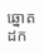ឆ្នោតដក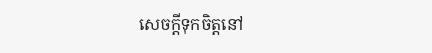សេចក្តីទុកចិត្តនៅ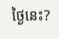ថ្ងៃនេះ?